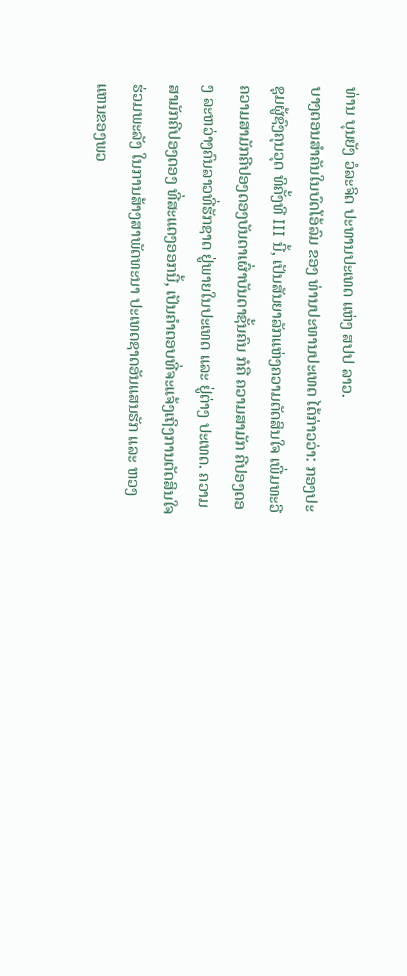ທ່ານ ບຸນຍັງ ວໍລະຈິດ ປະທານປະເທດ ແຫ່ງ ສປປ ລາວ.
ບາງຕອນສຳຄັນໃນບົດໂອ້ລົມ ຂອງ ທ່ານປະທານປະເທດ ໄດ້ກ່າວວ່າ: ກອງປະຊຸມຜູ້ຊົງຄຸນວຸດ ທິຄັ້ງທີ III ນີ້, ເປັນສັນຍາລັກແຫ່ງຄວາມຕັດສິນໃຈ ເພີ່ມທະວີຄວາມສາມັກຄີປອງດອງບັນດາເຜົ່າບັນດາຊັ້ນຄົນ ກໍຄື ຄວາມສາມັກ ຄີປອງດອງ ລະຫວ່າງຄົນລາວທີ່ຮັກຊາດ ຢູ່ພາຍໃນປະເທດ ແລະ ຢູ່ຕ່າງ ປະເທດ. ຄວາມສາມັກຄີປອງດອງ ທີ່ສະແດງອອກນີ້, ເປັນຄໍາຕອບທີ່ຈະແຈ້ງເຖິງການຕັດສິນໃຈ ຮ່ວມພະລັງ ໃນການສ້າງສາພັດທະນາ ປະເທດຊາດອັນແສນຮັກ ແລະ ຫວງແຫນຂອງພວ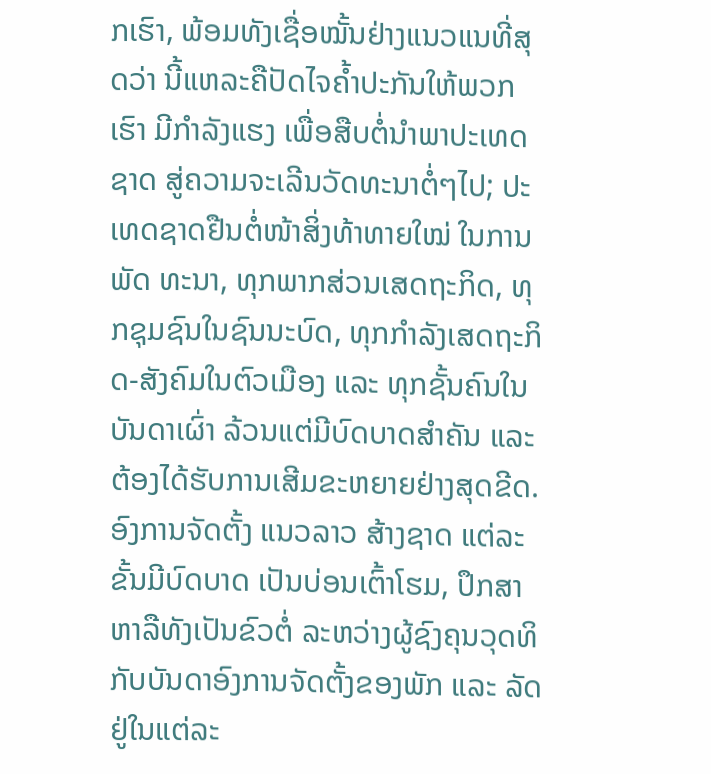ກເຮົາ, ພ້ອມທັງເຊື່ອໝັ້ນຢ່າງແນວແນທີ່ສຸດວ່າ ນີ້ແຫລະຄືປັດໄຈຄໍ້າປະກັນໃຫ້ພວກເຮົາ ມີກໍາລັງແຮງ ເພື່ອສືບຕໍ່ນໍາພາປະເທດຊາດ ສູ່ຄວາມຈະເລີນວັດທະນາຕໍ່ໆໄປ; ປະເທດຊາດຢືນຕໍ່ໜ້າສິ່ງທ້າທາຍໃໝ່ ໃນການພັດ ທະນາ, ທຸກພາກສ່ວນເສດຖະກິດ, ທຸກຊຸມຊົນໃນຊົນນະບົດ, ທຸກກໍາລັງເສດຖະກິດ-ສັງຄົມໃນຕົວເມືອງ ແລະ ທຸກຊັ້ນຄົນໃນບັນດາເຜົ່າ ລ້ວນແຕ່ມີບົດບາດສໍາຄັນ ແລະ ຕ້ອງໄດ້ຮັບການເສີມຂະຫຍາຍຢ່າງສຸດຂີດ. ອົງການຈັດຕັ້ງ ແນວລາວ ສ້າງຊາດ ແຕ່ລະຂັ້ນມີບົດບາດ ເປັນບ່ອນເຕົ້າໂຮມ, ປຶກສາຫາລືທັງເປັນຂົວຕໍ່ ລະຫວ່າງຜູ້ຊົງຄຸນວຸດທິ ກັບບັນດາອົງການຈັດຕັ້ງຂອງພັກ ແລະ ລັດ ຢູ່ໃນແຕ່ລະ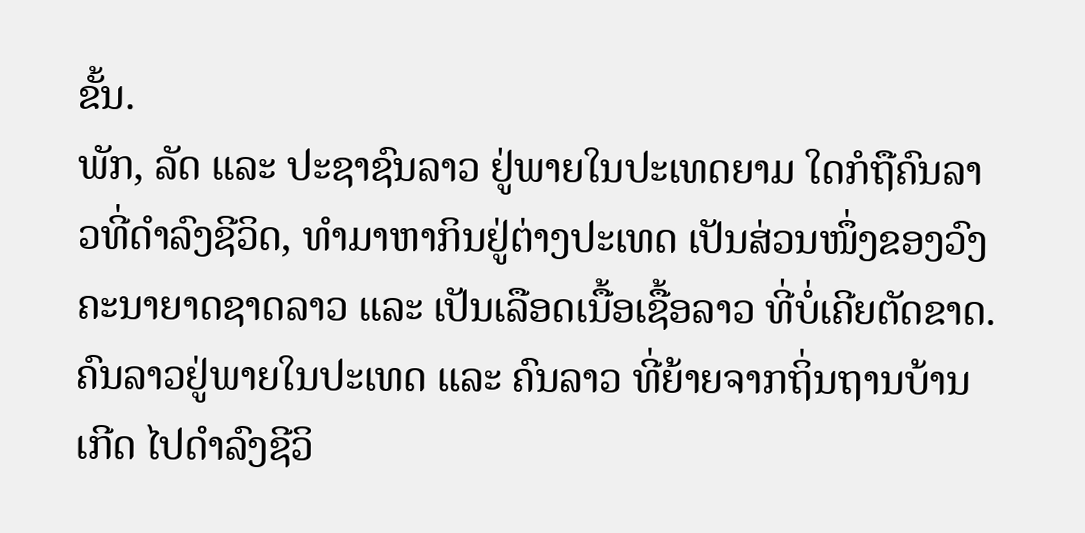ຂັ້ນ.
ພັກ, ລັດ ແລະ ປະຊາຊົນລາວ ຢູ່ພາຍໃນປະເທດຍາມ ໃດກໍຖືຄົນລາວທີ່ດໍາລົງຊີວິດ, ທໍາມາຫາກິນຢູ່ຕ່າງປະເທດ ເປັນສ່ວນໜຶ່ງຂອງວົງຄະນາຍາດຊາດລາວ ແລະ ເປັນເລືອດເນື້ອເຊື້ອລາວ ທີ່ບໍ່ເຄີຍຕັດຂາດ. ຄົນລາວຢູ່ພາຍໃນປະເທດ ແລະ ຄົນລາວ ທີ່ຍ້າຍຈາກຖິ່ນຖານບ້ານເກີດ ໄປດໍາລົງຊີວິ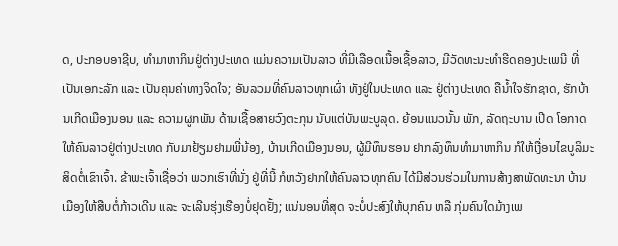ດ, ປະກອບອາຊີບ, ທໍາມາຫາກິນຢູ່ຕ່າງປະເທດ ແມ່ນຄວາມເປັນລາວ ທີ່ມີເລືອດເນື້ອເຊື້ອລາວ, ມີວັດທະນະທໍາຮີດຄອງປະເພນີ ທີ່ເປັນເອກະລັກ ແລະ ເປັນຄຸນຄ່າທາງຈິດໃຈ; ອັນລວມທີ່ຄົນລາວທຸກເຜົ່າ ທັງຢູ່ໃນປະເທດ ແລະ ຢູ່ຕ່າງປະເທດ ຄືນໍ້າໃຈຮັກຊາດ, ຮັກບ້ານເກີດເມືອງນອນ ແລະ ຄວາມຜູກພັນ ດ້ານເຊື້ອສາຍວົງຕະກຸນ ນັບແຕ່ບັນພະບູລຸດ. ຍ້ອນແນວນັ້ນ ພັກ, ລັດຖະບານ ເປີດ ໂອກາດໃຫ້ຄົນລາວຢູ່ຕ່າງປະເທດ ກັບມາຢ້ຽມຢາມພີ່ນ້ອງ, ບ້ານເກີດເມືອງນອນ, ຜູ້ມີທຶນຮອນ ຢາກລົງທຶນທໍາມາຫາກິນ ກໍໃຫ້ເງື່ອນໄຂບູລິມະສິດຕໍ່ເຂົາເຈົ້າ. ຂ້າພະເຈົ້າເຊື່ອວ່າ ພວກເຮົາທີ່ນັ່ງ ຢູ່ທີ່ນີ້ ກໍຫວັງຢາກໃຫ້ຄົນລາວທຸກຄົນ ໄດ້ມີສ່ວນຮ່ວມໃນການສ້າງສາພັດທະນາ ບ້ານເມືອງໃຫ້ສືບຕໍ່ກ້າວເດີນ ແລະ ຈະເລີນຮຸ່ງເຮືອງບໍ່ຢຸດຢັ້ງ; ແນ່ນອນທີ່ສຸດ ຈະບໍ່ປະສົງໃຫ້ບຸກຄົນ ຫລື ກຸ່ມຄົນໃດມ້າງເພ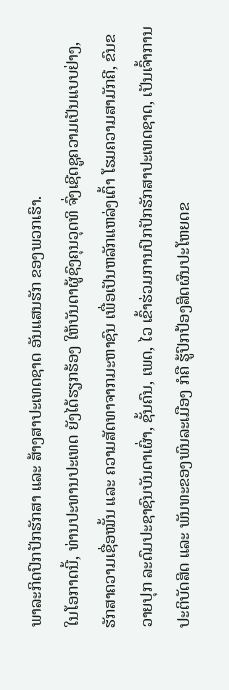ພາລະກິດປົກປັກຮັກສາ ແລະ ສ້າງສາປະເທດຊາດ ອັນແສນຮັກ ຂອງພວກເຮົາ.
ໃນໂອກາດນີ້, ທ່ານປະທານປະເທດ ຍັງໄດ້ຮຽກຮ້ອງ ໃຫ້ບັນດາຜູ້ຊົງຄຸນວຸດທິ ຈົ່ງເຊີດຊູຄວາມເປັນແບບຢ່າງ, ຮັກສາຄວາມເຊື່ອໝັ້ນ ແລະ ຄວາມສັດທາຈາກມະຫາຊົນ ເພື່ອເປັນຫລັກແຫລ່ງເຕົ້າ ໂຮມຄວາມສາມັກຄີ, ຂົນຂວາຍປຸກ ລະດົມປະຊາຊົນບັນດາເຜົ່າ, ຊັ້ນຄົນ, ເພດ, ໄວ ເຂົ້າຮ່ວມການປົກປັກຮັກສາປະເທດຊາດ, ເປັນເຈົ້າການປະຕິບັດສິດ ແລະ ພັນທະຂອງພົນລະເມືອງ ກໍຄື ຮູ້ປົກປ້ອງສິດຜົນປະໂຫຍດຂ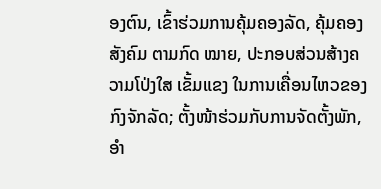ອງຕົນ, ເຂົ້າຮ່ວມການຄຸ້ມຄອງລັດ, ຄຸ້ມຄອງສັງຄົມ ຕາມກົດ ໝາຍ, ປະກອບສ່ວນສ້າງຄວາມໂປ່ງໃສ ເຂັ້ມແຂງ ໃນການເຄື່ອນໄຫວຂອງກົງຈັກລັດ; ຕັ້ງໜ້າຮ່ວມກັບການຈັດຕັ້ງພັກ, ອໍາ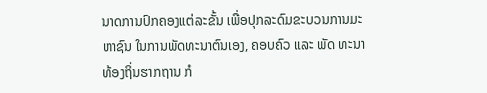ນາດການປົກຄອງແຕ່ລະຂັ້ນ ເພື່ອປຸກລະດົມຂະບວນການມະຫາຊົນ ໃນການພັດທະນາຕົນເອງ, ຄອບຄົວ ແລະ ພັດ ທະນາທ້ອງຖິ່ນຮາກຖານ ກໍ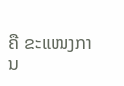ຄື ຂະແໜງການ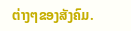ຕ່າງໆຂອງສັງຄົມ.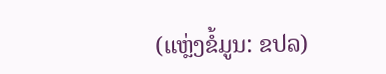(ແຫຼ່ງຂໍ້ມູນ: ຂປລ)